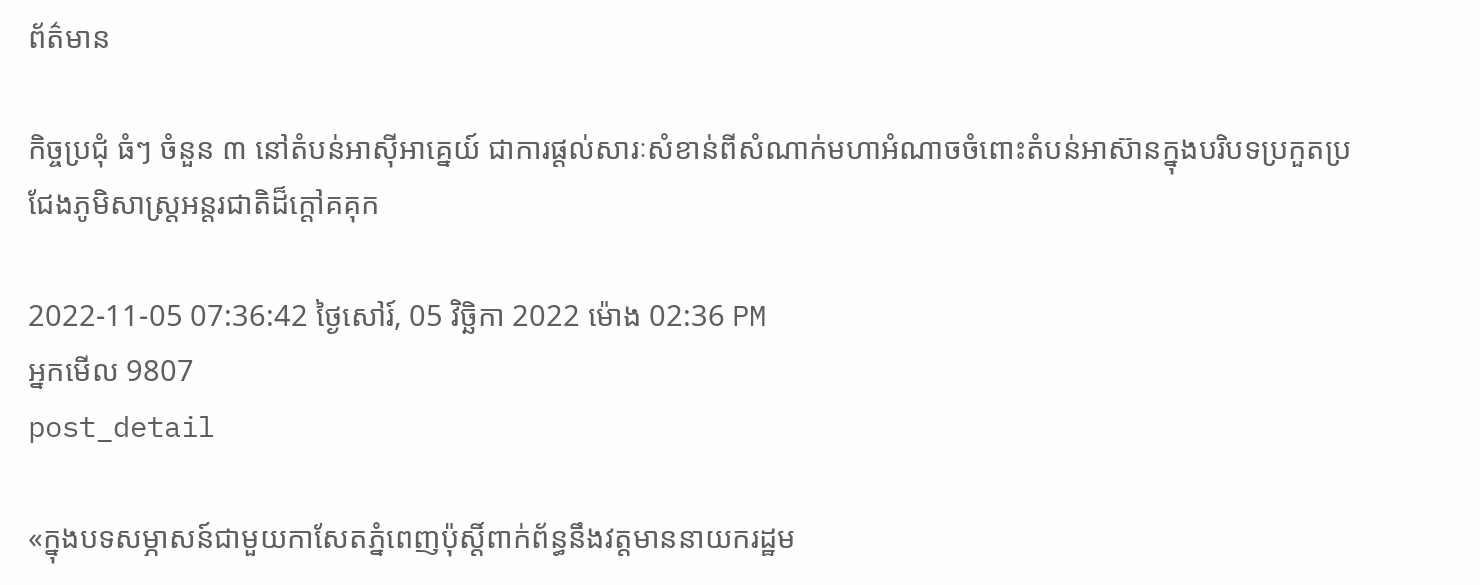ព័ត៌មាន

កិច្ចប្រជុំ ធំៗ ចំនួន ៣ នៅតំបន់អាស៊ីអាគ្នេយ៍ ជាការផ្តល់សារៈសំខាន់ពីសំណាក់មហាអំណាចចំពោះតំបន់អាស៊ានក្នុងបរិបទប្រកួតប្រជែងភូមិសាស្ត្រអន្តរជាតិដ៏ក្តៅគគុក

2022-11-05 07:36:42 ថ្ងៃសៅរ៍, 05 វិច្ឆិកា 2022 ម៉ោង 02:36 PM
អ្នកមើល 9807
post_detail

«ក្នុងបទសម្ភាសន៍ជាមួយកាសែតភ្នំពេញប៉ុស្តិ៍ពាក់ព័ន្ធនឹងវត្តមាននាយករដ្ឋម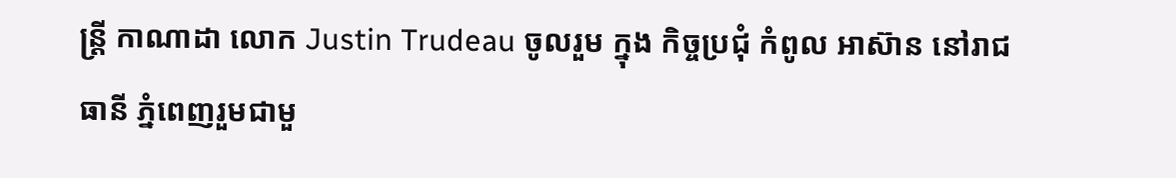ន្ត្រី កាណាដា លោក Justin Trudeau ចូលរួម ក្នុង កិច្ចប្រជុំ កំពូល អាស៊ាន នៅរាជធានី ភ្នំពេញរួមជាមួ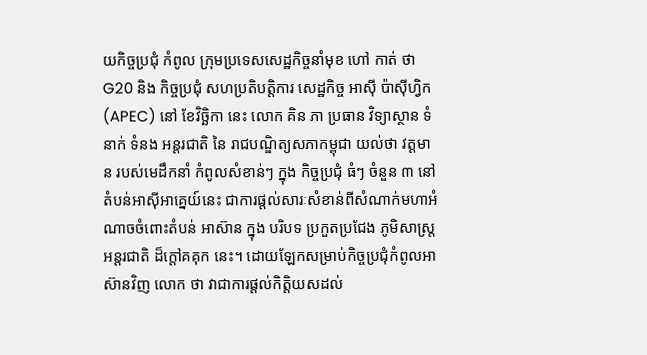យកិច្ចប្រជុំ កំពូល ក្រុមប្រទេសសេដ្ឋកិច្ចនាំមុខ ហៅ កាត់ ថា G20 និង កិច្ចប្រជុំ សហប្រតិបត្តិការ សេដ្ឋកិច្ច អាស៊ី ប៉ាស៊ីហ្វិក (APEC) នៅ ខែវិច្ឆិកា នេះ លោក គិន ភា ប្រធាន វិទ្យាស្ថាន ទំនាក់ ទំនង អន្តរជាតិ នៃ រាជបណ្ឌិត្យសភាកម្ពុជា យល់ថា វត្តមាន របស់មេដឹកនាំ កំពូលសំខាន់ៗ ក្នុង កិច្ចប្រជុំ ធំៗ ចំនួន ៣ នៅ តំបន់អាស៊ីអាគ្នេយ៍នេះ ជាការផ្តល់សារៈសំខាន់ពីសំណាក់មហាអំណាចចំពោះតំបន់ អាស៊ាន ក្នុង បរិបទ ប្រកួតប្រជែង ភូមិសាស្ត្រ អន្តរជាតិ ដ៏ក្តៅគគុក នេះ។ ដោយឡែកសម្រាប់កិច្ចប្រជុំកំពូលអាស៊ានវិញ លោក ថា វាជាការផ្តល់កិត្តិយសដល់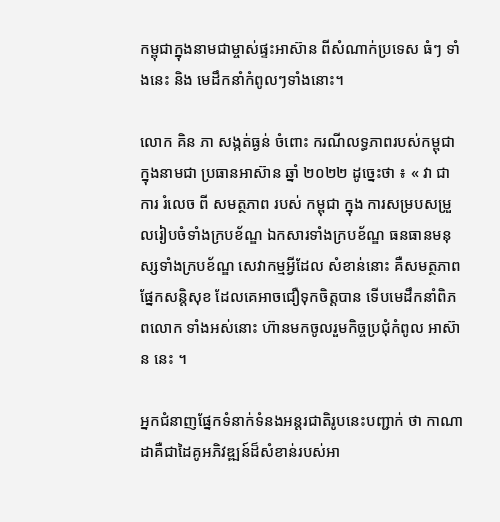កម្ពុជាក្នុងនាមជាម្ចាស់ផ្ទះអាស៊ាន ពីសំណាក់ប្រទេស ធំៗ ទាំងនេះ និង មេដឹកនាំកំពូលៗទាំងនោះ។

លោក គិន ភា សង្កត់ធ្ងន់ ចំពោះ ករណីលទ្ធភាពរបស់កម្ពុជា ក្នុងនាមជា ប្រធានអាស៊ាន ឆ្នាំ ២០២២ ដូច្នេះថា ៖ « វា ជា ការ រំលេច ពី សមត្ថភាព របស់ កម្ពុជា ក្នុង ការសម្របសម្រួលរៀបចំទាំងក្របខ័ណ្ឌ ឯកសារទាំងក្របខ័ណ្ឌ ធនធានមនុស្សទាំងក្របខ័ណ្ឌ សេវាកម្មអ្វីដែល សំខាន់នោះ គឺសមត្ថភាព ផ្នែកសន្តិសុខ ដែលគេអាចជឿទុកចិត្តបាន ទើបមេដឹកនាំពិភពលោក ទាំងអស់នោះ ហ៊ានមកចូលរួមកិច្ចប្រជុំកំពូល អាស៊ាន នេះ ។

អ្នកជំនាញផ្នែកទំនាក់ទំនងអន្តរជាតិរូបនេះបញ្ជាក់ ថា កាណាដាគឺជាដៃគូអភិវឌ្ឍន៍ដ៏សំខាន់របស់អា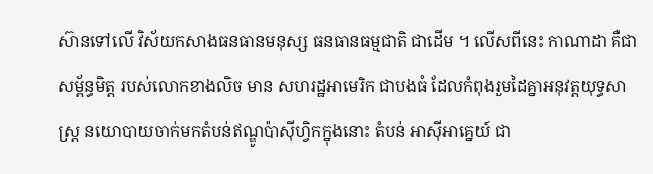ស៊ានទៅលើ វិស័យកសាងធនធានមនុស្ស ធនធានធម្មជាតិ ជាដើម ។ លើសពីនេះ កាណាដា គឺជាសម្ព័ន្ធមិត្ត របស់លោកខាងលិច មាន សហរដ្ឋអាមេរិក ជាបងធំ ដែលកំពុងរួមដៃគ្នាអនុវត្តយុទ្ធសាស្ត្រ នយោបាយចាក់មកតំបន់ឥណ្ឌូប៉ាស៊ីហ្វិកក្នុងនោះ តំបន់ អាស៊ីអាគ្នេយ៍ ជា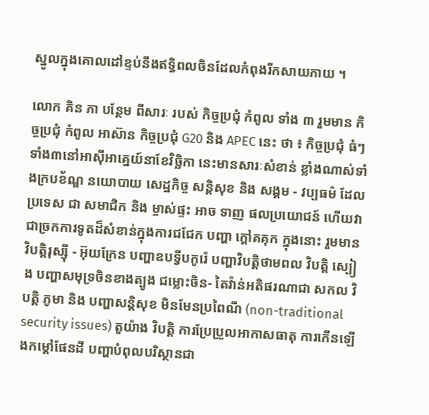ស្នូលក្នុងគោលដៅខ្ទប់នឹងឥទ្ធិពលចិនដែលកំពុងរីកសាយភាយ ។

លោក គិន ភា បន្ថែម ពីសារៈ របស់ កិច្ចប្រជុំ កំពូល ទាំង ៣ រួមមាន កិច្ចប្រជុំ កំពូល អាស៊ាន កិច្ចប្រជុំ G20 និង APEC នេះ ថា ៖ កិច្ចប្រជុំ ធំៗ ទាំង៣នៅអាស៊ីអាគ្នេយ៍នាខែវិច្ឆិកា នេះមានសារៈសំខាន់ ខ្លាំងណាស់ទាំងក្របខ័ណ្ឌ នយោបាយ សេដ្ឋកិច្ច សន្តិសុខ និង សង្គម - វប្បធម៌ ដែល ប្រទេស ជា សមាជិក និង ម្ចាស់ផ្ទះ អាច ទាញ ផលប្រយោជន៍ ហើយវាជាច្រកការទូតដ៏សំខាន់ក្នុងការជជែក បញ្ហា ក្តៅគគុក ក្នុងនោះ រួមមាន វិបត្តិរុស្ស៊ី - អ៊ុយក្រែន បញ្ហាឧបទ្វីបកូរ៉េ បញ្ហាវិបត្តិថាមពល វិបត្តិ ស្បៀង បញ្ហាសមុទ្រចិនខាងត្បូង ជម្លោះចិន- តៃវ៉ាន់អតិផរណាជា សកល វិបត្តិ ភូមា និង បញ្ហាសន្តិសុខ មិនមែនប្រពៃណី (non-traditional security issues) តួយ៉ាង វិបត្តិ ការប្រែប្រួលអាកាសធាតុ ការកើនឡើងកម្តៅផែនដី បញ្ហាបំពុលបរិស្ថានជា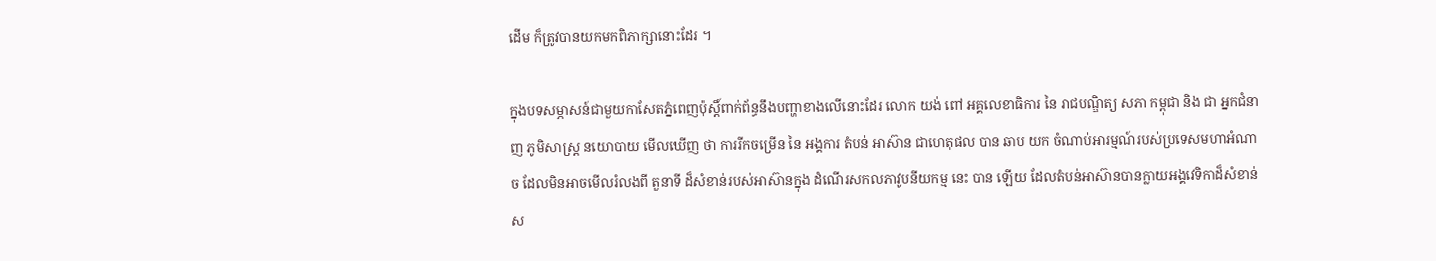ដើម ក៏ត្រូវបានយកមកពិភាក្សានោះដែរ ។

ក្នុងបទសម្ភាសន៍ជាមួយកាសែតភ្នំពេញប៉ុស្តិ៍ពាក់ព័ន្ធនឹងបញ្ហាខាងលើនោះដែរ លោក យង់ ពៅ អគ្គលេខាធិការ នៃ រាជបណ្ឌិត្យ សភា កម្ពុជា និង ជា អ្នកជំនាញ ភូមិសាស្ត្រ នយោបាយ មើលឃើញ ថា ការរីកចម្រើន នៃ អង្គការ តំបន់ អាស៊ាន ជាហេតុផល បាន ឆាប យក ចំណាប់អារម្មណ៍របស់ប្រទេសមហាអំណាច ដែលមិនអាចមើលរំលងពី តួនាទី ដ៏សំខាន់របស់អាស៊ានក្នុង ដំណើរសកលភាវូបនីយកម្ម នេះ បាន ឡើយ ដែលតំបន់អាស៊ានបានក្លាយអង្គវេទិកាដ៏សំខាន់ស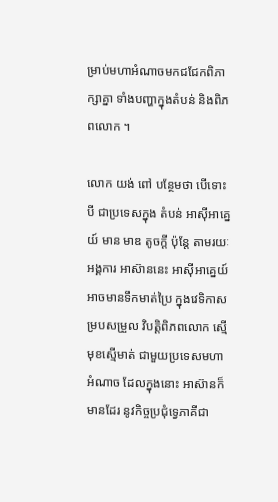ម្រាប់មហាអំណាចមកជជែកពិភាក្សាគ្នា ទាំងបញ្ហាក្នុងតំបន់ និងពិភពលោក ។

លោក យង់ ពៅ បន្ថែមថា បើទោះបី ជាប្រទេសក្នុង តំបន់ អាស៊ីអាគ្នេយ៍ មាន មាឌ តូចក្តី ប៉ុន្តែ តាមរយៈអង្គការ អាស៊ាននេះ អាស៊ីអាគ្នេយ៍ អាចមានទឹកមាត់ប្រៃ ក្នុងវេទិកាសម្របសម្រួល វិបត្តិពិភពលោក ស្មើមុខស្មើមាត់ ជាមួយប្រទេសមហាអំណាច ដែលក្នុងនោះ អាស៊ានក៏មានដែរ នូវកិច្ចប្រជុំទ្វេភាគីជា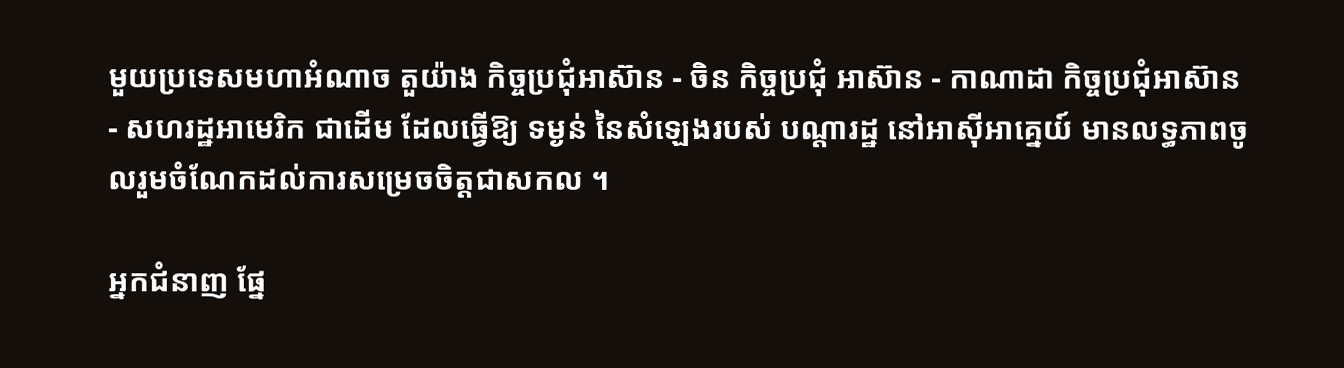មួយប្រទេសមហាអំណាច តួយ៉ាង កិច្ចប្រជុំអាស៊ាន - ចិន កិច្ចប្រជុំ អាស៊ាន - កាណាដា កិច្ចប្រជុំអាស៊ាន - សហរដ្ឋអាមេរិក ជាដើម ដែលធ្វើឱ្យ ទម្ងន់ នៃសំឡេងរបស់ បណ្តារដ្ឋ នៅអាស៊ីអាគ្នេយ៍ មានលទ្ធភាពចូលរួមចំណែកដល់ការសម្រេចចិត្តជាសកល ។

អ្នកជំនាញ ផ្នែ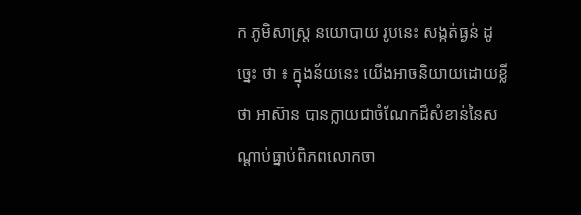ក ភូមិសាស្ត្រ នយោបាយ រូបនេះ សង្កត់ធ្ងន់ ដូច្នេះ ថា ៖ ក្នុងន័យនេះ យើងអាចនិយាយដោយខ្លីថា អាស៊ាន បានក្លាយជាចំណែកដ៏សំខាន់នៃសណ្តាប់ធ្នាប់ពិភពលោកចា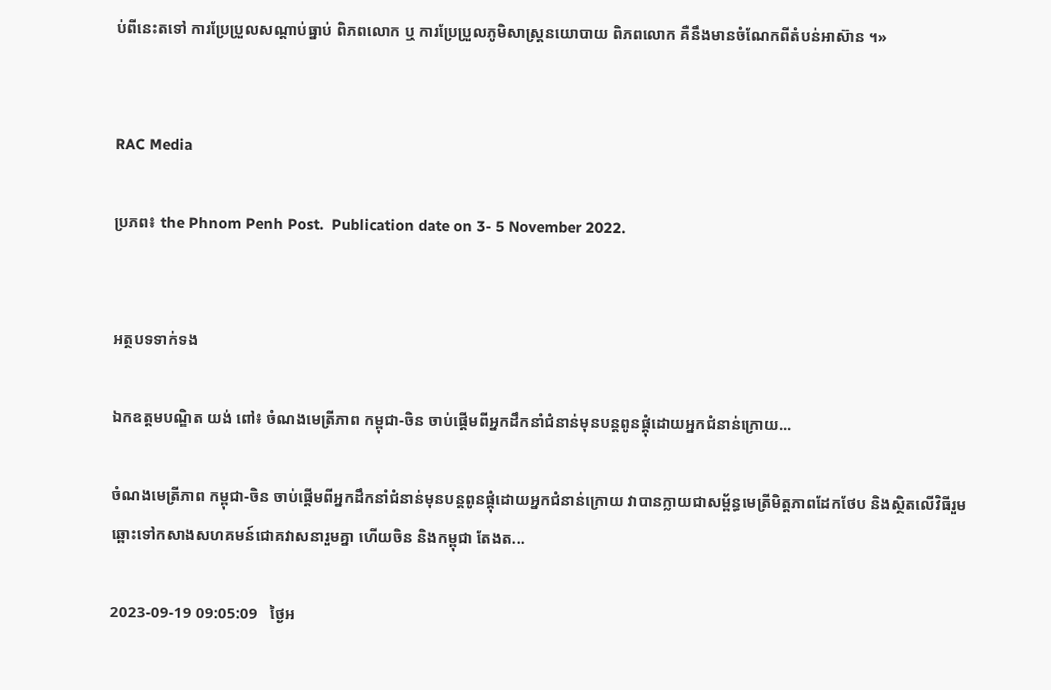ប់ពីនេះតទៅ ការប្រែប្រួលសណ្តាប់ធ្នាប់ ពិភពលោក ឬ ការប្រែប្រួលភូមិសាស្ត្រនយោបាយ ពិភពលោក គឺនឹងមានចំណែកពីតំបន់អាស៊ាន ។»


RAC Media

ប្រភព៖ the Phnom Penh Post.  Publication date on 3- 5 November 2022.


អត្ថបទទាក់ទង

ឯកឧត្តមបណ្ឌិត យង់ ពៅ៖ ចំណងមេត្រីភាព កម្ពុជា-ចិន ចាប់ផ្តើមពីអ្នកដឹកនាំជំនាន់មុនបន្តពូនផ្តុំដោយអ្នកជំនាន់ក្រោយ...

ចំណងមេត្រីភាព កម្ពុជា-ចិន ចាប់ផ្តើមពីអ្នកដឹកនាំជំនាន់មុនបន្តពូនផ្តុំដោយអ្នកជំនាន់ក្រោយ វាបានក្លាយជាសម្ព័ន្ធមេត្រីមិត្តភាពដែកថែប និងស្ថិតលើវិធីរួមឆ្ពោះទៅកសាងសហគមន៍ជោគវាសនារួមគ្នា ហើយចិន និងកម្ពុជា តែងត...

2023-09-19 09:05:09   ថ្ងៃអ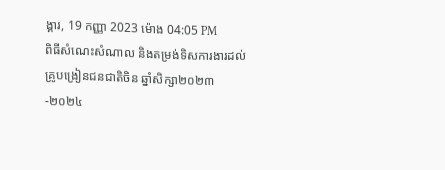ង្គារ, 19 កញ្ញា 2023 ម៉ោង 04:05 PM
ពិធីសំណេះសំណាល និងតម្រង់ទិសការងារដល់គ្រូបង្រៀនជនជាតិចិន ឆ្នាំសិក្សា២០២៣-២០២៤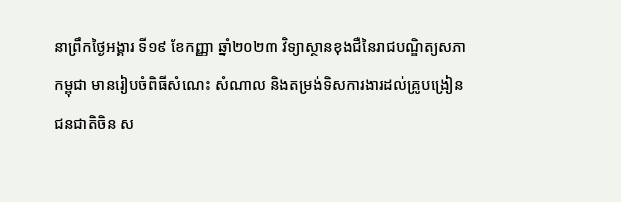នាព្រឹកថ្ងៃអង្គារ ទី១៩ ខែកញ្ញា ឆ្នាំ២០២៣ វិទ្យាស្ថានខុងជឺនៃរាជបណ្ឌិត្យសភាកម្ពុជា មានរៀបចំពិធីសំណេះ សំណាល និងតម្រង់ទិសការងារដល់គ្រូបង្រៀនជនជាតិចិន ស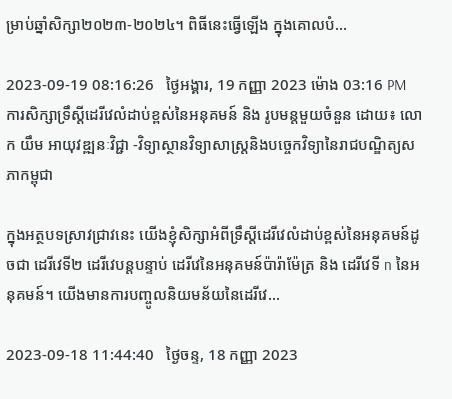ម្រាប់ឆ្នាំសិក្សា២០២៣-២០២៤។ ពិធីនេះធ្វើឡើង ក្នុងគោលបំ...

2023-09-19 08:16:26   ថ្ងៃអង្គារ, 19 កញ្ញា 2023 ម៉ោង 03:16 PM
ការសិក្សាទ្រឹស្ដីដេរីវេលំដាប់ខ្ពស់នៃអនុគមន៍ និង រូបមន្តមួយចំនួន ដោយ៖ លោក យឹម អាយុវឌ្ឍនៈវិជ្ជា -វិទ្យាស្ថានវិទ្យាសាស្ត្រនិងបច្ចេកវិទ្យានៃរាជបណ្ឌិត្យសភាកម្ពុជា

ក្នុងអត្ថបទស្រាវជ្រាវនេះ យើងខ្ញុំសិក្សាអំពីទ្រឹស្ដីដេរីវេលំដាប់ខ្ពស់នៃអនុគមន៍ដូចជា ដេរីវេទី២ ដេរីវេបន្តបន្ទាប់ ដេរីវេនៃអនុគមន៍ប៉ារ៉ាម៉ែត្រ និង ដេរីវេទី n នៃអនុគមន៍។ យើងមានការបញ្ចូលនិយមន័យនៃដេរីវេ...

2023-09-18 11:44:40   ថ្ងៃចន្ទ, 18 កញ្ញា 2023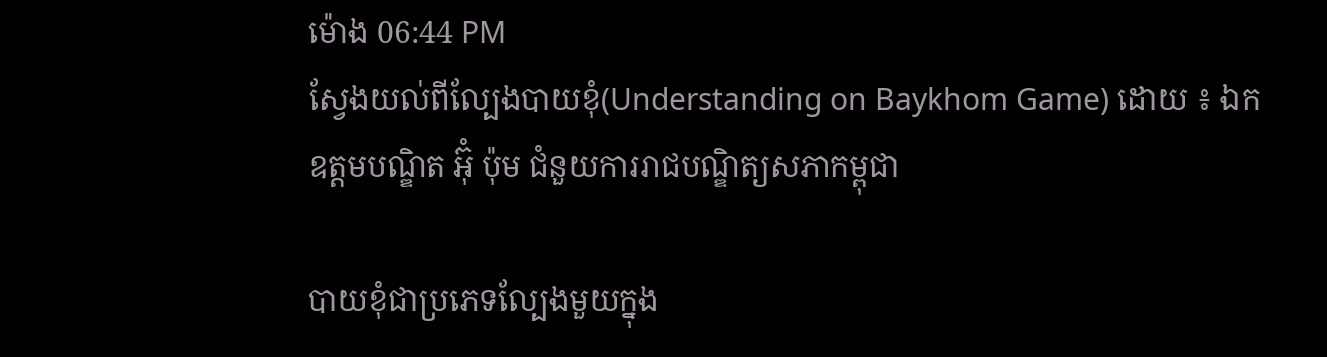ម៉ោង 06:44 PM
ស្វែងយល់ពីល្បែងបាយខុំ(Understanding on Baykhom Game) ដោយ ៖ ឯកឧត្ដមបណ្ឌិត អ៊ុំ ប៉ុម ជំនួយការរាជបណ្ឌិត្យសភាកម្ពុជា

បាយខុំជាប្រភេទល្បែងមួយក្នុង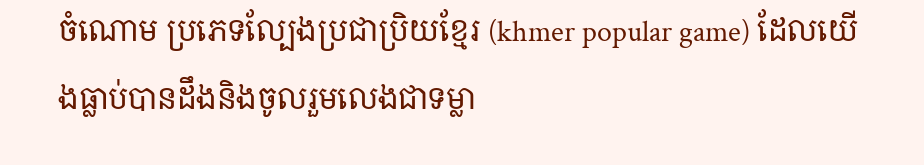ចំណោម ប្រភេទល្បែងប្រជាប្រិយខ្មែរ (khmer popular game) ដែលយើងធ្លាប់បានដឹងនិងចូលរួមលេងជាទម្លា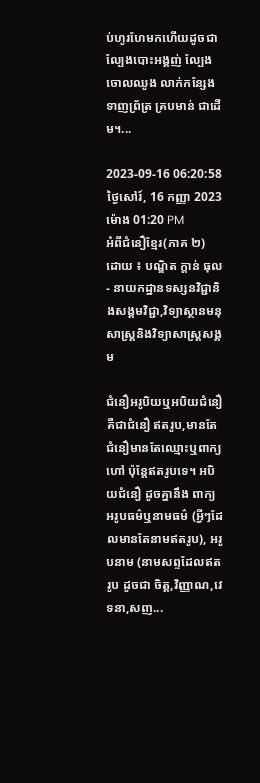ប់ហូរហែមកហើយដូចជា ល្បែងបោះអង្គញ់ ល្បែងចោលឈូង លាក់កន្សែង ទាញព្រ័ត្រ គ្របមាន់ ជាដើម។...

2023-09-16 06:20:58   ថ្ងៃសៅរ៍, 16 កញ្ញា 2023 ម៉ោង 01:20 PM
អំពីជំនឿខ្មែរ(ភាគ ២) ដោយ ៖ បណ្ឌិត ក្តាន់ ធុល- នាយកដ្ឋានទស្សនវិជ្ជានិងសង្គមវិជ្ជា,វិទ្យាស្ថានមនុសាស្ត្រនិងវិទ្យាសាស្ត្រសង្គម

ជំនឿអរូបិយឬអបិយជំនឿ គឺជាជំនឿ ឥតរូប,មានតែជំនឿមានតែឈ្មោះឬពាក្យហៅ ប៉ុន្តែឥតរូបទេ។ អបិយជំនឿ ដូចគ្នានឹង ពាក្យ អរូបធម៌ឬនាមធម៌ (អ្វីៗដែលមានតែនាមឥតរូប), អរូបនាម (នាមសព្ទដែលឥតរូប ដូចជា ចិត្ត,វិញ្ញាណ,វេទនា,សញ...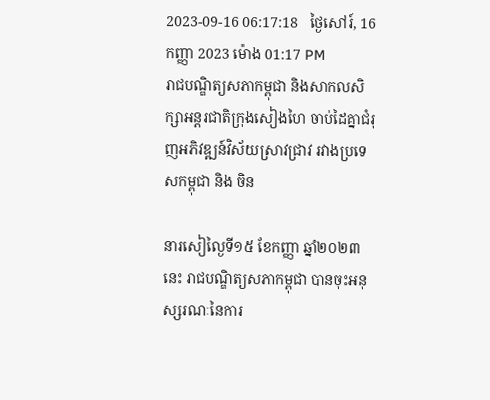2023-09-16 06:17:18   ថ្ងៃសៅរ៍, 16 កញ្ញា 2023 ម៉ោង 01:17 PM
រាជបណ្ឌិត្យសភាកម្ពុជា និងសាកលសិក្សាអន្តរជាតិក្រុងសៀងហៃ ចាប់ដៃគ្នាជំរុញអភិវឌ្ឍន៍វិស័យស្រាវជ្រាវ រវាងប្រទេសកម្ពុជា និង ចិន

នារសៀល្ងៃទី១៥ ខែកញ្ញា ឆ្នាំ២០២៣នេះ រាជបណ្ឌិត្យសភាកម្ពុជា បានចុះអនុស្សរណៈនៃការ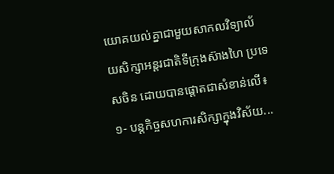យោគយល់គ្នាជាមួយសាកលវិទ្យាល័យសិក្សាអន្តរជាតិទីក្រុងស៊ាងហៃ ប្រទេសចិន ដោយបានផ្តោតជាសំខាន់លើ៖ ១- បន្តកិច្ចសហការសិក្សាក្នុងវិស័យ...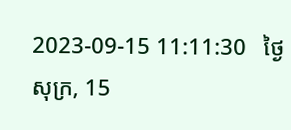2023-09-15 11:11:30   ថ្ងៃសុក្រ, 15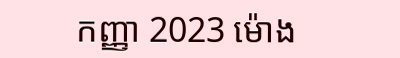កញ្ញា 2023 ម៉ោង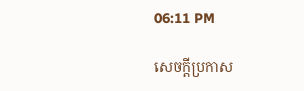06:11 PM

សេចក្តីប្រកាស